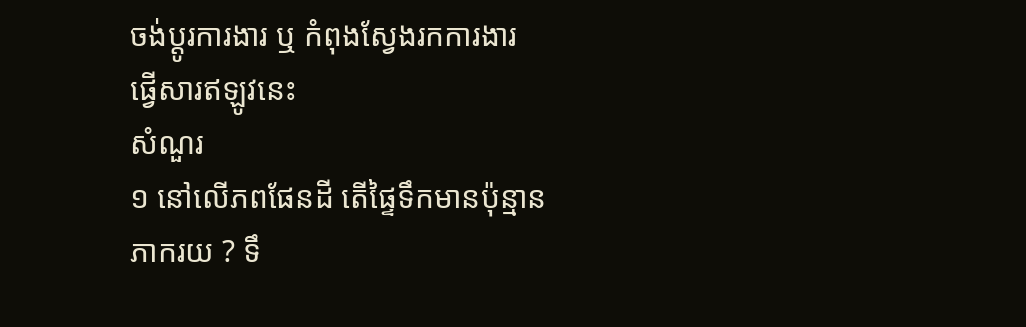ចង់ប្តូរការងារ ឬ កំពុងស្វែងរកការងារ ផ្វើសារឥឡូវនេះ
សំណួរ
១ នៅលើភពផែនដី តើផ្ទៃទឹកមានប៉ុន្មានភាករយ ? ទឹ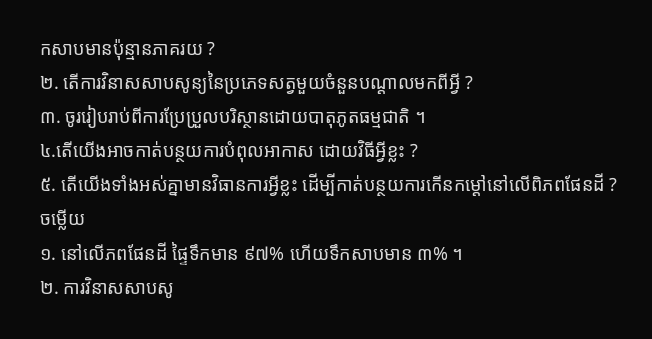កសាបមានប៉ុន្មានភាគរយ ?
២. តើការវិនាសសាបសូន្យនៃប្រភេទសត្វមួយចំនួនបណ្តាលមកពីអ្វី ?
៣. ចូររៀបរាប់ពីការប្រែប្រួលបរិស្ថានដោយបាតុភូតធម្មជាតិ ។
៤.តើយើងអាចកាត់បន្ថយការបំពុលអាកាស ដោយវិធីអ្វីខ្លះ ?
៥. តើយើងទាំងអស់គ្នាមានវិធានការអ្វីខ្លះ ដើម្បីកាត់បន្ថយការកើនកម្ដៅនៅលើពិភពផែនដី ?
ចម្លើយ
១. នៅលើភពផែនដី ផ្ទៃទឹកមាន ៩៧% ហើយទឹកសាបមាន ៣% ។
២. ការវិនាសសាបសូ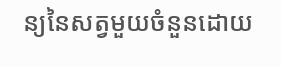ន្យនៃសត្វមួយចំនួនដោយ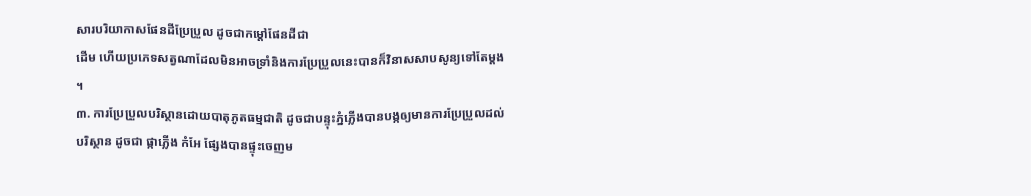សារបរិយាកាសផែនដីប្រែប្រួល ដូចជាកម្តៅផែនដីជា
ដើម ហើយប្រភេទសត្វណាដែលមិនអាចទ្រាំនិងការប្រែប្រួលនេះបានក៏វិនាសសាបសូន្យទៅតែម្តង ។
៣. ការប្រែប្រួលបរិស្ថានដោយបាតុភូតធម្មជាតិ ដូចជាបន្ទុះភ្នំភ្លើងបានបង្កឲ្យមានការប្រែប្រួលដល់បរិស្ថាន ដូចជា ផ្កាភ្លើង កំអែ ផ្សែងបានផ្ទុះចេញម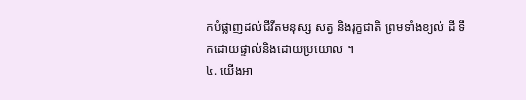កបំផ្លាញដល់ជីវីតមនុស្ស សត្វ និងរុក្ខជាតិ ព្រមទាំងខ្យល់ ដី ទឹកដោយផ្ទាល់និងដោយប្រយោល ។
៤. យើងអា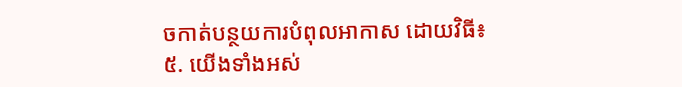ចកាត់បន្ថយការបំពុលអាកាស ដោយវិធី៖
៥. យើងទាំងអស់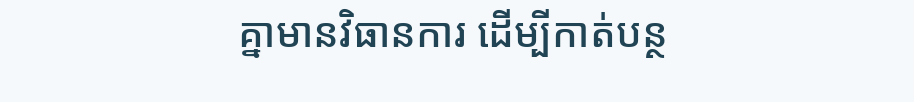គ្នាមានវិធានការ ដើម្បីកាត់បន្ថ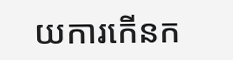យការកើនក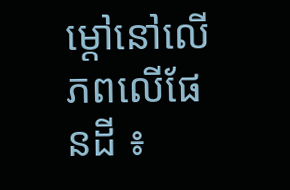ម្ដៅនៅលើភពលើផែនដី ៖